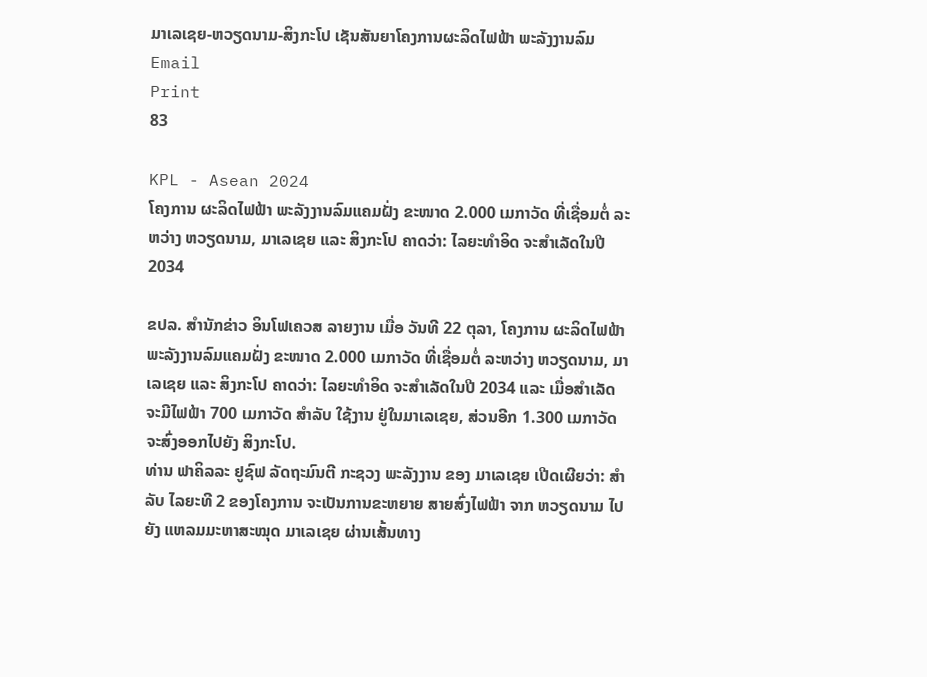ມາເລເຊຍ-ຫວຽດນາມ-ສິງກະໂປ ເຊັນສັນຍາໂຄງການຜະລິດໄຟຟ້າ ພະລັງງານລົມ
Email
Print
83

KPL - Asean 2024
ໂຄງການ ຜະລິດໄຟຟ້າ ພະລັງງານລົມແຄມຝັ່ງ ຂະໜາດ 2.000 ເມກາວັດ ທີ່ເຊື່ອມຕໍ່ ລະຫວ່າງ ຫວຽດນາມ, ມາເລເຊຍ ແລະ ສິງກະໂປ ຄາດວ່າ: ໄລຍະທຳອິດ ຈະສຳເລັດໃນປີ 2034

ຂປລ. ສຳນັກຂ່າວ ອິນໂຟເຄວສ ລາຍງານ ເມື່ອ ວັນທີ 22 ຕຸລາ, ໂຄງການ ຜະລິດໄຟຟ້າ ພະລັງງານລົມແຄມຝັ່ງ ຂະໜາດ 2.000 ເມກາວັດ ທີ່ເຊື່ອມຕໍ່ ລະຫວ່າງ ຫວຽດນາມ, ມາເລເຊຍ ແລະ ສິງກະໂປ ຄາດວ່າ: ໄລຍະທຳອິດ ຈະສຳເລັດໃນປີ 2034 ແລະ ເມື່ອສຳເລັດ ຈະມີໄຟຟ້າ 700 ເມກາວັດ ສຳລັບ ໃຊ້ງານ ຢູ່ໃນມາເລເຊຍ, ສ່ວນອີກ 1.300 ເມກາວັດ ຈະສົ່ງອອກໄປຍັງ ສິງກະໂປ.
ທ່ານ ຟາຄິລລະ ຢູຊົຟ ລັດຖະມົນຕີ ກະຊວງ ພະລັງງານ ຂອງ ມາເລເຊຍ ເປີດເຜີຍວ່າ: ສຳລັບ ໄລຍະທີ 2 ຂອງໂຄງການ ຈະເປັນການຂະຫຍາຍ ສາຍສົ່ງໄຟຟ້າ ຈາກ ຫວຽດນາມ ໄປຍັງ ແຫລມມະຫາສະໝຸດ ມາເລເຊຍ ຜ່ານເສັ້ນທາງ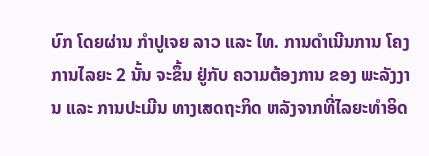ບົກ ໂດຍຜ່ານ ກຳປູເຈຍ ລາວ ແລະ ໄທ. ການດຳເນີນການ ໂຄງການໄລຍະ 2 ນັ້ນ ຈະຂຶ້ນ ຢູ່ກັບ ຄວາມຕ້ອງການ ຂອງ ພະລັງງານ ແລະ ການປະເມີນ ທາງເສດຖະກິດ ຫລັງຈາກທີ່ໄລຍະທຳອິດ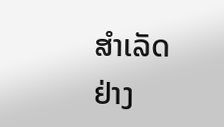ສຳເລັດຢ່າງ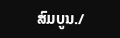ສົມບູນ./